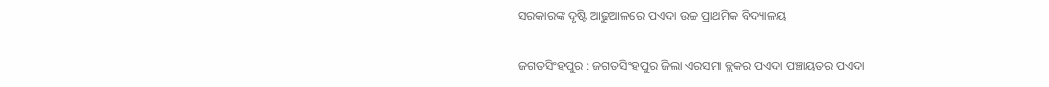ସରକାରଙ୍କ ଦୃଷ୍ଟି ଆଢୁଆଳରେ ପଏଦା ଉଚ୍ଚ ପ୍ରାଥମିକ ବିଦ୍ୟାଳୟ

ଜଗତସିଂହପୁର : ଜଗତସିଂହପୁର ଜିଲା ଏରସମା ବ୍ଲକର ପଏଦା ପଞ୍ଚାୟତର ପଏଦା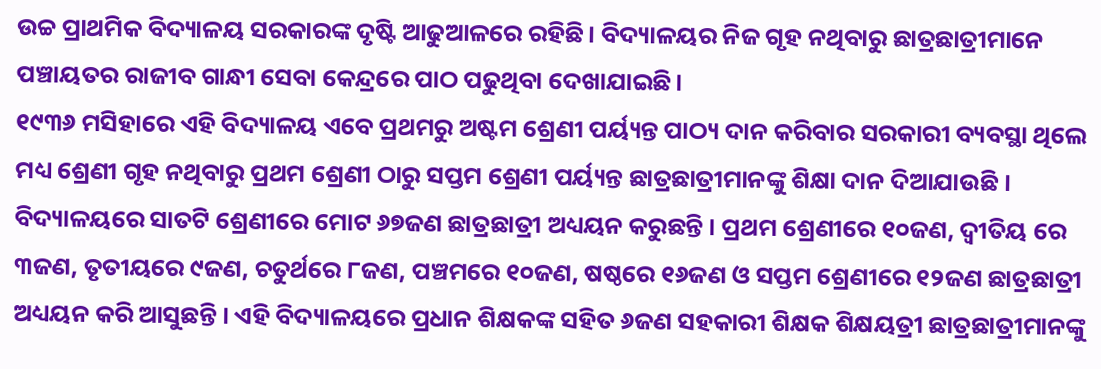ଉଚ୍ଚ ପ୍ରାଥମିକ ବିଦ୍ୟାଳୟ ସରକାରଙ୍କ ଦୃଷ୍ଟି ଆଢୁଆଳରେ ରହିଛି। ବିଦ୍ୟାଳୟର ନିଜ ଗୃହ ନଥିବାରୁ ଛାତ୍ରଛାତ୍ରୀମାନେ ପଞ୍ଚାୟତର ରାଜୀବ ଗାନ୍ଧୀ ସେବା କେନ୍ଦ୍ରରେ ପାଠ ପଢୁଥିବା ଦେଖାଯାଇଛି।
୧୯୩୬ ମସିହାରେ ଏହି ବିଦ୍ୟାଳୟ ଏବେ ପ୍ରଥମରୁ ଅଷ୍ଟମ ଶ୍ରେଣୀ ପର୍ୟ୍ୟନ୍ତ ପାଠ୍ୟ ଦାନ କରିବାର ସରକାରୀ ବ୍ୟବସ୍ଥା ଥିଲେ ମଧ୍ୟ ଶ୍ରେଣୀ ଗୃହ ନଥିବାରୁ ପ୍ରଥମ ଶ୍ରେଣୀ ଠାରୁ ସପ୍ତମ ଶ୍ରେଣୀ ପର୍ୟ୍ୟନ୍ତ ଛାତ୍ରଛାତ୍ରୀମାନଙ୍କୁ ଶିକ୍ଷା ଦାନ ଦିଆଯାଉଛି । ବିଦ୍ୟାଳୟରେ ସାତଟି ଶ୍ରେଣୀରେ ମୋଟ ୬୭ଜଣ ଛାତ୍ରଛାତ୍ରୀ ଅଧ୍ୟୟନ କରୁଛନ୍ତି । ପ୍ରଥମ ଶ୍ରେଣୀରେ ୧୦ଜଣ, ଦ୍ୱୀତିୟ ରେ ୩ଜଣ, ତୃତୀୟରେ ୯ଜଣ, ଚତୁର୍ଥରେ ୮ଜଣ, ପଞ୍ଚମରେ ୧୦ଜଣ, ଷଷ୍ଠରେ ୧୬ଜଣ ଓ ସପ୍ତମ ଶ୍ରେଣୀରେ ୧୨ଜଣ ଛାତ୍ରଛାତ୍ରୀ ଅଧ୍ୟୟନ କରି ଆସୁଛନ୍ତି । ଏହି ବିଦ୍ୟାଳୟରେ ପ୍ରଧାନ ଶିକ୍ଷକଙ୍କ ସହିତ ୬ଜଣ ସହକାରୀ ଶିକ୍ଷକ ଶିକ୍ଷୟତ୍ରୀ ଛାତ୍ରଛାତ୍ରୀମାନଙ୍କୁ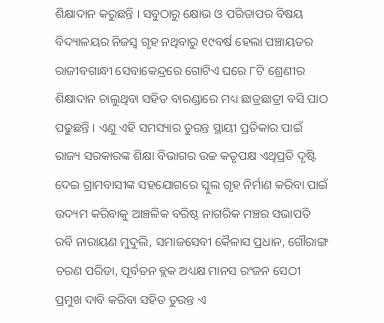ଶିକ୍ଷାଦାନ କରୁଛନ୍ତି । ସବୁଠାରୁ କ୍ଷୋଭ ଓ ପରିତାପର ବିଷୟ ବିଦ୍ୟାଳୟର ନିଜସ୍ୱ ଗୃହ ନଥିବାରୁ ୧୯ବର୍ଷ ହେଲା ପଞ୍ଚାୟତର ରାଜୀବଗାନ୍ଧୀ ସେବାକେନ୍ଦ୍ରରେ ଗୋଟିଏ ଘରେ ୮ଟି ଶ୍ରେଣୀର ଶିକ୍ଷାଦାନ ଚାଲୁଥିବା ସହିତ ବାରଣ୍ଡାରେ ମଧ୍ୟ ଛାତ୍ରଛାତ୍ରୀ ବସି ପାଠ ପଢୁଛନ୍ତି । ଏଣୁ ଏହି ସମସ୍ୟାର ତୁରନ୍ତ ସ୍ଥାୟୀ ପ୍ରତିକାର ପାଇଁ ରାଜ୍ୟ ସରକାରଙ୍କ ଶିକ୍ଷା ବିଭାଗର ଉଚ୍ଚ କତୃପକ୍ଷ ଏଥିପ୍ରତି ଦୃଷ୍ଟି ଦେଇ ଗ୍ରାମବାସୀଙ୍କ ସହଯୋଗରେ ସ୍କୁଲ ଗୃହ ନିର୍ମାଣ କରିବା ପାଇଁ ଉଦ୍ୟମ କରିବାକୁ ଆଞ୍ଚଳିକ ବରିଷ୍ଠ ନାଗରିକ ମଞ୍ଚର ସଭାପତି ରବି ନାରାୟଣ ମୁଦୁଲି, ସମାଜସେବୀ କୈଳାସ ପ୍ରଧାନ, ଗୌରାଙ୍ଗ ଚରଣ ପରିଡା, ପୂର୍ବତନ ବ୍ଲକ ଅଧ୍ୟକ୍ଷ ମାନସ ରଂଜନ ସେଠୀ ପ୍ରମୁଖ ଦାବି କରିବା ସହିତ ତୁରନ୍ତ ଏ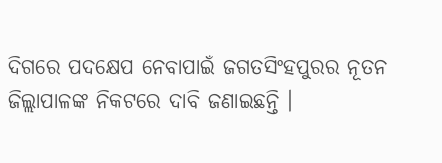ଦିଗରେ ପଦକ୍ଷେପ ନେବାପାଇଁ ଜଗତସିଂହପୁରର ନୂତନ ଜିଲ୍ଲାପାଳଙ୍କ ନିକଟରେ ଦାବି ଜଣାଇଛନ୍ତି ।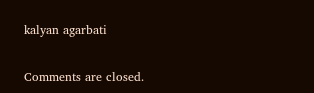kalyan agarbati

Comments are closed.